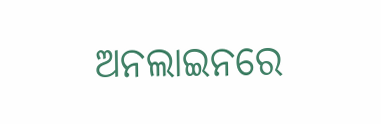ଅନଲାଇନରେ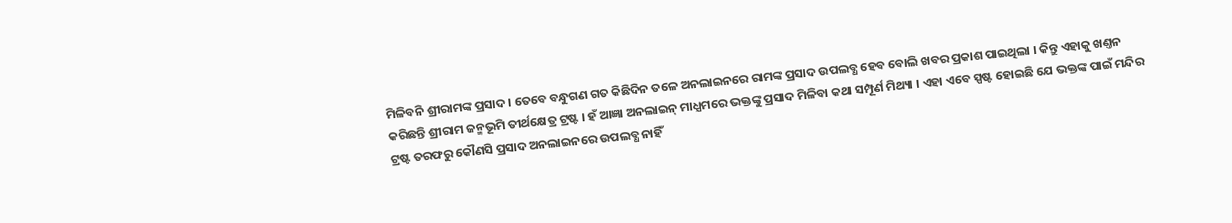ମିଳିବନି ଶ୍ରୀରାମଙ୍କ ପ୍ରସାଦ । ତେବେ ବନ୍ଧୁଗଣ ଗତ କିଛିଦିନ ତଳେ ଅନଲାଇନରେ ରାମଙ୍କ ପ୍ରସାଦ ଉପଲବ୍ଧ ହେବ ବୋଲି ଖବର ପ୍ରକାଶ ପାଇଥିଲା । କିନ୍ତୁ ଏହାକୁ ଖଣ୍ତନ କରିଛନ୍ତି ଶ୍ରୀରାମ ଜନ୍ମଭୂମି ତୀର୍ଥକ୍ଷେତ୍ର ଟ୍ରଷ୍ଟ । ହଁ ଆଜ୍ଞା ଅନଲାଇନ୍ ମାଧ୍ଯମରେ ଭକ୍ତଙ୍କୁ ପ୍ରସାଦ ମିଳିବା କଥା ସମ୍ପୂର୍ଣ ମିଥ୍ୟା । ଏହା ଏବେ ସ୍ପଷ୍ଟ ହୋଇଛି ଯେ ଭକ୍ତଙ୍କ ପାଇଁ ମନ୍ଦିର ଟ୍ରଷ୍ଟ ତରଫରୁ କୌଣସି ପ୍ରସାଦ ଅନଲାଇନରେ ଉପଲବ୍ଧ ନାହିଁ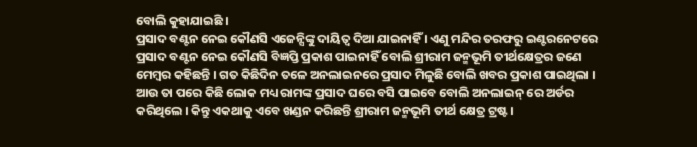ବୋଲି କୁହାଯାଇଛି ।
ପ୍ରସାଦ ବଣ୍ଟନ ନେଇ କୌଣସି ଏଜେନ୍ସିଙ୍କୁ ଦାୟିତ୍ୱ ଦିଆ ଯାଇନାହିଁ । ଏଣୁ ମନ୍ଦିର ତରଫରୁ ଇଣ୍ଟରନେଟରେ ପ୍ରସାଦ ବଣ୍ଟନ ନେଇ କୌଣସି ବିଜ୍ଞପ୍ତି ପ୍ରକାଶ ପାଇନାହିଁ ବୋଲି ଶ୍ରୀରାମ ଜନ୍ମଭୂମି ତୀର୍ଥକ୍ଷେତ୍ରର ଜଣେ ମେମ୍ୱର କହିଛନ୍ତି । ଗତ କିଛିଦିନ ତଳେ ଅନଲାଇନରେ ପ୍ରସାଦ ମିଳୁଛି ବୋଲି ଖବର ପ୍ରକାଶ ପାଇଥିଲା । ଆଉ ତା ପରେ କିଛି ଲୋକ ମଧ୍ୟ ରାମଙ୍କ ପ୍ରସାଦ ଘରେ ବସି ପାଇବେ ବୋଲି ଅନଲାଇନ୍ ରେ ଅର୍ଡର କରିଥିଲେ । କିନ୍ତୁ ଏକଥାକୁ ଏବେ ଖଣ୍ଡନ କରିଛନ୍ତି ଶ୍ରୀରାମ ଜନ୍ମଭୂମି ତୀର୍ଥ କ୍ଷେତ୍ର ଟ୍ରଷ୍ଟ।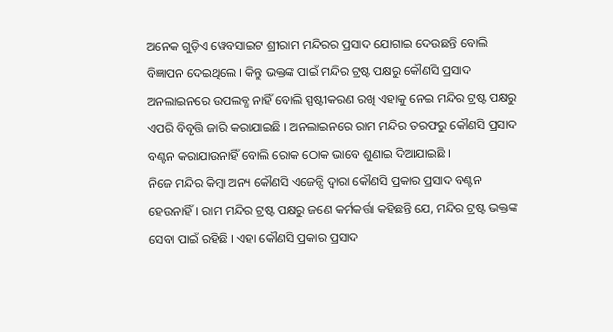ଅନେକ ଗୁଡ଼ିଏ ୱେବସାଇଟ ଶ୍ରୀରାମ ମନ୍ଦିରର ପ୍ରସାଦ ଯୋଗାଇ ଦେଉଛନ୍ତି ବୋଲି ବିଜ୍ଞାପନ ଦେଇଥିଲେ । କିନ୍ତୁ ଭକ୍ତଙ୍କ ପାଇଁ ମନ୍ଦିର ଟ୍ରଷ୍ଟ ପକ୍ଷରୁ କୌଣସି ପ୍ରସାଦ ଅନଲାଇନରେ ଉପଲବ୍ଧ ନାହିଁ ବୋଲି ସ୍ପଷ୍ଟୀକରଣ ରଖି ଏହାକୁ ନେଇ ମନ୍ଦିର ଟ୍ରଷ୍ଟ ପକ୍ଷରୁ ଏପରି ବିବୃତ୍ତି ଜାରି କରାଯାଇଛି । ଅନଲାଇନରେ ରାମ ମନ୍ଦିର ତରଫରୁ କୌଣସି ପ୍ରସାଦ ବଣ୍ଟନ କରାଯାଉନାହିଁ ବୋଲି ରୋକ ଠୋକ ଭାବେ ଶୁଣାଇ ଦିଆଯାଇଛି ।
ନିଜେ ମନ୍ଦିର କିମ୍ବା ଅନ୍ୟ କୌଣସି ଏଜେନ୍ସି ଦ୍ୱାରା କୌଣସି ପ୍ରକାର ପ୍ରସାଦ ବଣ୍ଟନ ହେଉନାହିଁ । ରାମ ମନ୍ଦିର ଟ୍ରଷ୍ଟ ପକ୍ଷରୁ ଜଣେ କର୍ମକର୍ତ୍ତା କହିଛନ୍ତି ଯେ, ମନ୍ଦିର ଟ୍ରଷ୍ଟ ଭକ୍ତଙ୍କ ସେବା ପାଇଁ ରହିଛି । ଏହା କୌଣସି ପ୍ରକାର ପ୍ରସାଦ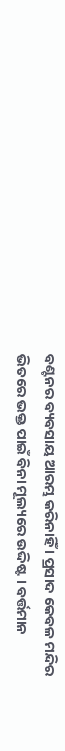ବଣ୍ଟନର ବ୍ୟବସାୟ ଆରମ୍ଭ କରିନାହିଁ । ପ୍ରସାଦ କେବଳ ମନ୍ଦିର ଭିତରେ ଭକ୍ତ ପାଇଁ ବିନା ମୂଲ୍ୟରେ ଉଦ୍ଦିଷ୍ଟ । ବର୍ତ୍ତମାନ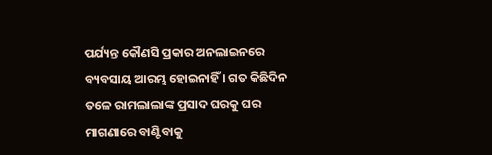ପର୍ଯ୍ୟନ୍ତ କୌଣସି ପ୍ରକାର ଅନଲାଇନରେ ବ୍ୟବସାୟ ଆରମ୍ଭ ହୋଇନାହିଁ । ଗତ କିଛିଦିନ ତଳେ ରାମଲାଲାଙ୍କ ପ୍ରସାଦ ଘରକୁ ଘର ମାଗଣାରେ ବାଣ୍ଟିବାକୁ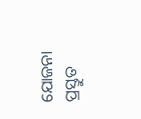ଯୋଜନା ପ୍ରସ୍ତୁତ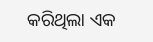କରିଥିଲା ଏକ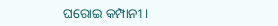ଘରୋଇ କମ୍ପାନୀ ।